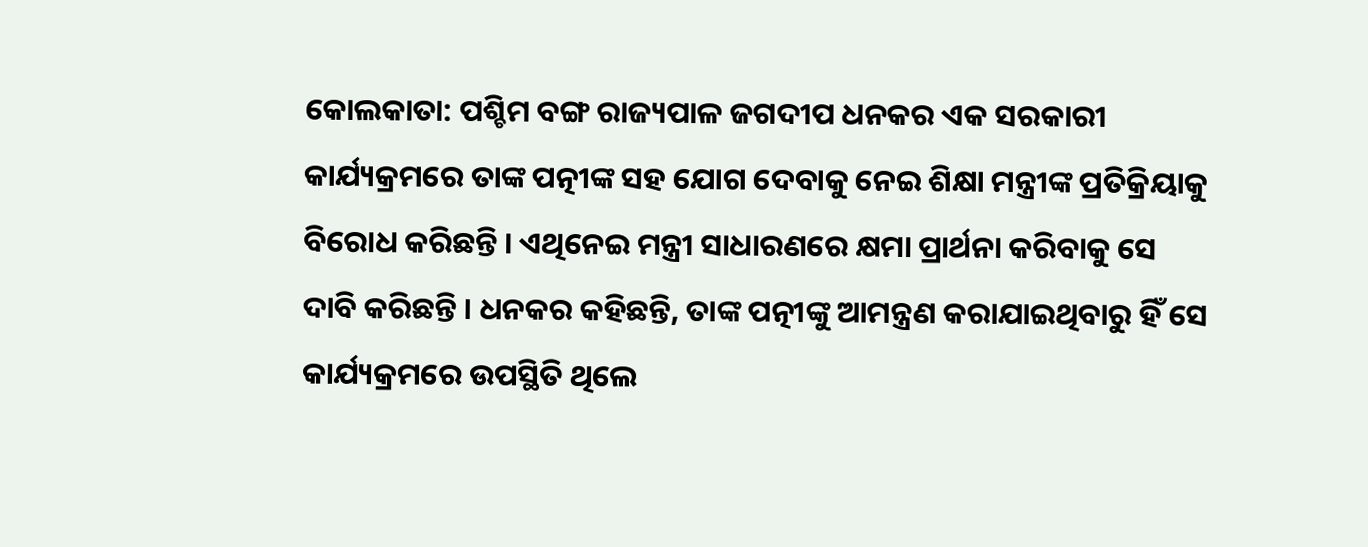କୋଲକାତା: ପଶ୍ଚିମ ବଙ୍ଗ ରାଜ୍ୟପାଳ ଜଗଦୀପ ଧନକର ଏକ ସରକାରୀ କାର୍ଯ୍ୟକ୍ରମରେ ତାଙ୍କ ପତ୍ନୀଙ୍କ ସହ ଯୋଗ ଦେବାକୁ ନେଇ ଶିକ୍ଷା ମନ୍ତ୍ରୀଙ୍କ ପ୍ରତିକ୍ରିୟାକୁ ବିରୋଧ କରିଛନ୍ତି । ଏଥିନେଇ ମନ୍ତ୍ରୀ ସାଧାରଣରେ କ୍ଷମା ପ୍ରାର୍ଥନା କରିବାକୁ ସେ ଦାବି କରିଛନ୍ତି । ଧନକର କହିଛନ୍ତି, ତାଙ୍କ ପତ୍ନୀଙ୍କୁ ଆମନ୍ତ୍ରଣ କରାଯାଇଥିବାରୁ ହିଁ ସେ କାର୍ଯ୍ୟକ୍ରମରେ ଉପସ୍ଥିତି ଥିଲେ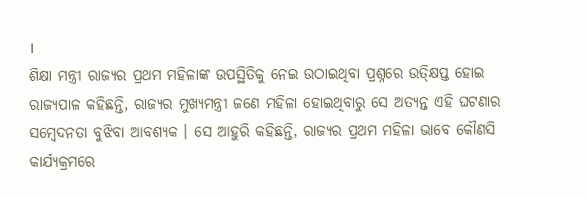।
ଶିକ୍ଷା ମନ୍ତ୍ରୀ ରାଜ୍ୟର ପ୍ରଥମ ମହିଳାଙ୍କ ଉପସ୍ଥିତିକୁ ନେଇ ଉଠାଇଥିବା ପ୍ରଶ୍ନରେ ଉତ୍କ୍ଷିପ୍ତ ହୋଇ ରାଜ୍ୟପାଳ କହିଛନ୍ତି, ରାଜ୍ୟର ମୁଖ୍ୟମନ୍ତ୍ରୀ ଜଣେ ମହିଳା ହୋଇଥିବାରୁ ସେ ଅତ୍ୟନ୍ତ ଏହି ଘଟଣାର ସମ୍ବେଦନତା ବୁଝିବା ଆବଶ୍ୟକ । ସେ ଆହୁରି କହିଛନ୍ତି, ରାଜ୍ୟର ପ୍ରଥମ ମହିଳା ଭାବେ କୌଣସି କାର୍ଯ୍ୟକ୍ରମରେ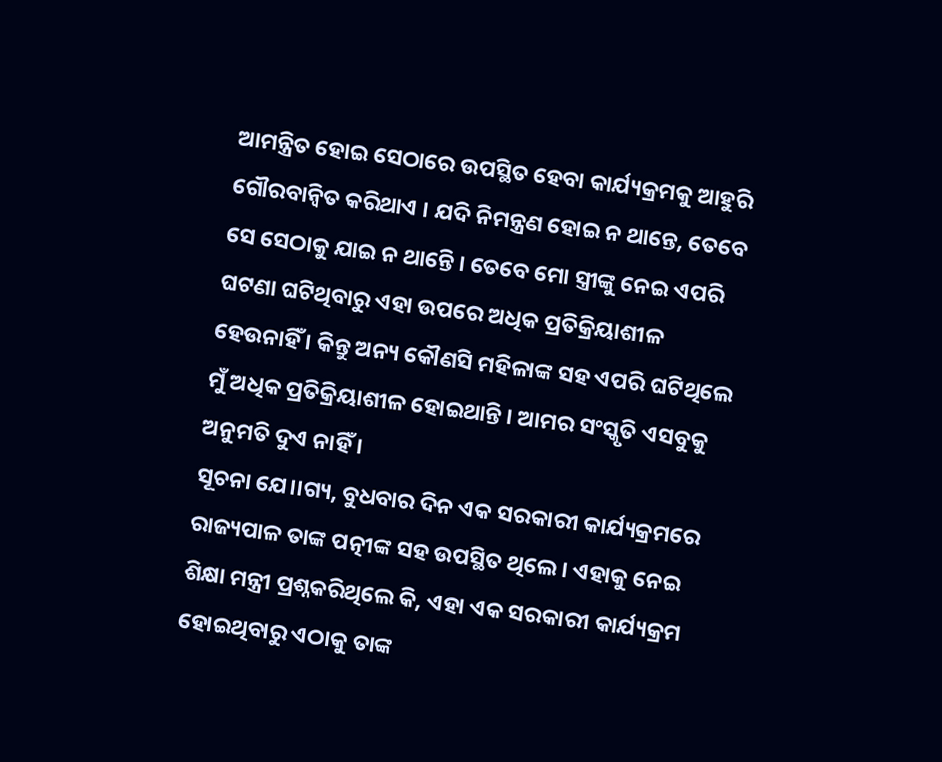ଆମନ୍ତ୍ରିତ ହୋଇ ସେଠାରେ ଉପସ୍ଥିତ ହେବା କାର୍ଯ୍ୟକ୍ରମକୁ ଆହୁରି ଗୌରବାନ୍ୱିତ କରିଥାଏ । ଯଦି ନିମନ୍ତ୍ରଣ ହୋଇ ନ ଥାନ୍ତେ, ତେବେ ସେ ସେଠାକୁ ଯାଇ ନ ଥାନ୍ତେି । ତେବେ ମୋ ସ୍ତ୍ରୀଙ୍କୁ ନେଇ ଏପରି ଘଟଣା ଘଟିଥିବାରୁ ଏହା ଉପରେ ଅଧିକ ପ୍ରତିକ୍ରିୟାଶୀଳ ହେଉନାହିଁ । କିନ୍ତୁ ଅନ୍ୟ କୌଣସି ମହିଳାଙ୍କ ସହ ଏପରି ଘଟିଥିଲେ ମୁଁ ଅଧିକ ପ୍ରତିକ୍ରିୟାଶୀଳ ହୋଇଥାନ୍ତି । ଆମର ସଂସ୍କୃତି ଏସବୁକୁ ଅନୁମତି ଦୁଏ ନାହିଁ ।
ସୂଚନା ଯେ।।ଗ୍ୟ, ବୁଧବାର ଦିନ ଏକ ସରକାରୀ କାର୍ଯ୍ୟକ୍ରମରେ ରାଜ୍ୟପାଳ ତାଙ୍କ ପତ୍ନୀଙ୍କ ସହ ଉପସ୍ଥିତ ଥିଲେ । ଏହାକୁ ନେଇ ଶିକ୍ଷା ମନ୍ତ୍ରୀ ପ୍ରଶ୍ନକରିଥିଲେ କି, ଏହା ଏକ ସରକାରୀ କାର୍ଯ୍ୟକ୍ରମ ହୋଇଥିବାରୁ ଏଠାକୁ ତାଙ୍କ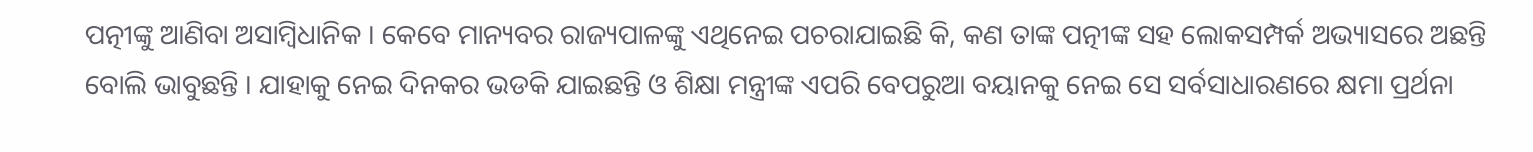ପତ୍ନୀଙ୍କୁ ଆଣିବା ଅସାମ୍ବିଧାନିକ । କେବେ ମାନ୍ୟବର ରାଜ୍ୟପାଳଙ୍କୁ ଏଥିନେଇ ପଚରାଯାଇଛି କି, କଣ ତାଙ୍କ ପତ୍ନୀଙ୍କ ସହ ଲୋକସମ୍ପର୍କ ଅଭ୍ୟାସରେ ଅଛନ୍ତି ବୋଲି ଭାବୁଛନ୍ତି । ଯାହାକୁ ନେଇ ଦିନକର ଭଡକି ଯାଇଛନ୍ତି ଓ ଶିକ୍ଷା ମନ୍ତ୍ରୀଙ୍କ ଏପରି ବେପରୁଆ ବୟାନକୁ ନେଇ ସେ ସର୍ବସାଧାରଣରେ କ୍ଷମା ପ୍ରର୍ଥନା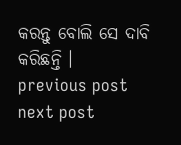କରନ୍ତୁ ବୋଲି ସେ ଦାବି କରିଛନ୍ତି ।
previous post
next post